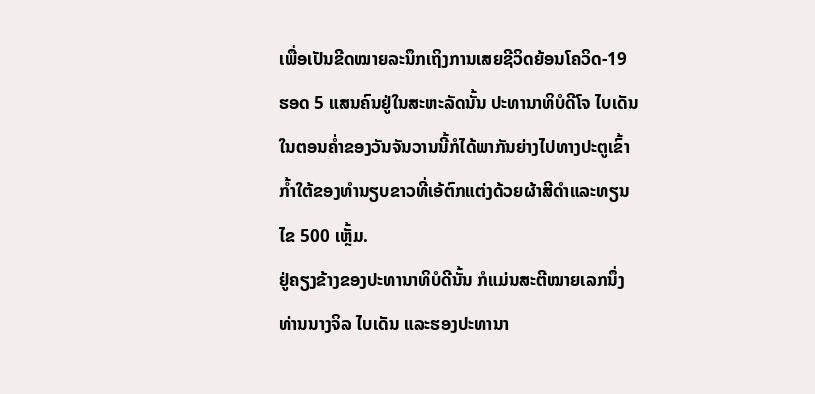ເພື່ອເປັນຂີດໝາຍລະນຶກເຖິງການເສຍຊີວິດຍ້ອນໂຄວິດ-19 ຮອດ 5 ແສນຄົນຢູ່ໃນສະຫະລັດນັ້ນ ປະທານາທິບໍດີໂຈ ໄບເດັນ ໃນຕອນຄ່ຳຂອງວັນຈັນວານນີ້ກໍໄດ້ພາກັນຍ່າງໄປທາງປະຕູເຂົ້າກ້ຳໃຕ້ຂອງທຳນຽບຂາວທີ່ເອ້ຕົກແຕ່ງດ້ວຍຜ້າສີດຳແລະທຽນໄຂ 500 ເຫຼັ້ມ.
ຢູ່ຄຽງຂ້າງຂອງປະທານາທິບໍດີນັ້ນ ກໍແມ່ນສະຕີໝາຍເລກນຶ່ງ ທ່ານນາງຈິລ ໄບເດັນ ແລະຮອງປະທານາ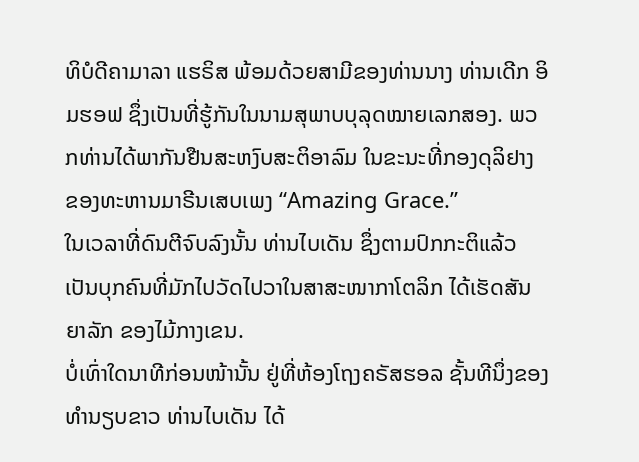ທິບໍດີຄາມາລາ ແຮຣິສ ພ້ອມດ້ວຍສາມີຂອງທ່ານນາງ ທ່ານເດີກ ອິມຮອຟ ຊຶ່ງເປັນທີ່ຮູ້ກັນໃນນາມສຸພາບບຸລຸດໝາຍເລກສອງ. ພວກທ່ານໄດ້ພາກັນຢືນສະຫງົບສະຕິອາລົມ ໃນຂະນະທີ່ກອງດຸລິຢາງ ຂອງທະຫານມາຣີນເສບເພງ “Amazing Grace.”
ໃນເວລາທີ່ດົນຕີຈົບລົງນັ້ນ ທ່ານໄບເດັນ ຊຶ່ງຕາມປົກກະຕິແລ້ວ ເປັນບຸກຄົນທີ່ມັກໄປວັດໄປວາໃນສາສະໜາກາໂຕລິກ ໄດ້ເຮັດສັນຍາລັກ ຂອງໄມ້ກາງເຂນ.
ບໍ່ເທົ່າໃດນາທີກ່ອນໜ້ານັ້ນ ຢູ່ທີ່ຫ້ອງໂຖງຄຣັສຮອລ ຊັ້ນທີນຶ່ງຂອງທຳນຽບຂາວ ທ່ານໄບເດັນ ໄດ້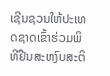ເຊີນຊວນໃຫ້ປະເທດຊາດເຂົ້າຮ່ວມພິທີຢືນສະຫງົບສະຕິ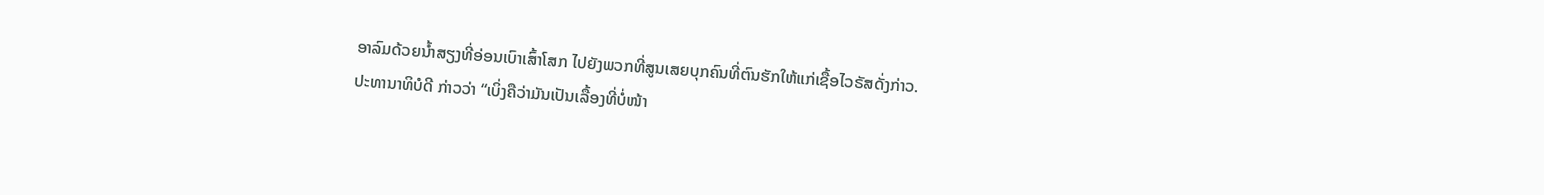ອາລົມດ້ວຍນ້ຳສຽງທີ່ອ່ອນເບົາເສົ້າໂສກ ໄປຍັງພວກທີ່ສູນເສຍບຸກຄົນທີ່ຕົນຮັກໃຫ້ແກ່ເຊື້ອໄວຣັສດັ່ງກ່າວ.
ປະທານາທິບໍດີ ກ່າວວ່າ “ເບິ່ງຄືວ່າມັນເປັນເລື້ອງທີ່ບໍ່ໜ້າ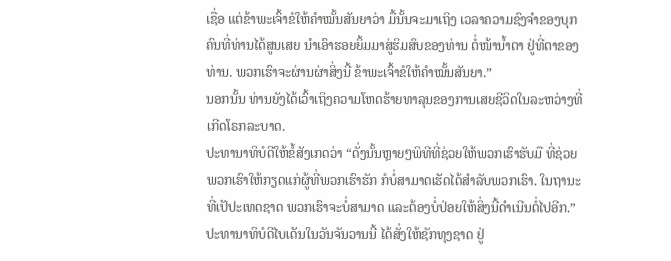ເຊື່ອ ແຕ່ຂ້າພະເຈົ້າຂໍໃຫ້ຄຳໝັ້ນສັນຍາວ່າ ມື້ນັ້ນຈະມາເຖິງ ເວລາຄວາມຊົງຈຳຂອງບຸກຄົນທີ່ທ່ານໄດ້ສູນເສຍ ນຳເອົາຮອຍຍິ້ມມາສູ່ຮິມສົບຂອງທ່ານ ຕໍ່ໜ້ານ້ຳຕາ ຢູ່ທີ່ຕາຂອງທ່ານ. ພວກເຮົາຈະຜ່ານຜ່າສິ່ງນີ້ ຂ້າພະເຈົ້າຂໍໃຫ້ຄຳໝັ້ນສັນຍາ.”
ນອກນັ້ນ ທ່ານຍັງໄດ້ເວົ້າເຖິງຄວາມໂຫດຮ້າຍທາລຸນຂອງການເສຍຊີວິດໃນລະຫວ່າງທີ່ເກີດໂຣກລະບາດ.
ປະທານາທິບໍດີໃຫ້ຂໍ້ສັງເກດວ່າ “ດັ່ງນັ້ນຫຼາຍໆພິທີທີ່ຊ່ວຍໃຫ້ພວກເຮົາຮັບມື ທີ່ຊ່ວຍພວກເຮົາໃຫ້ກຽດແກ່ຜູ້ທີ່ພວກເຮົາຮັກ ກໍບໍ່ສາມາດເຮັດໄດ້ສຳລັບພວກເຮົາ. ໃນຖານະທີ່ເປັປະເທດຊາດ ພວກເຮົາຈະບໍ່ສາມາດ ແລະຕ້ອງບໍ່ປ່ອຍໃຫ້ສິ່ງນີ້ດຳເນີນຕໍ່ໄປອີກ.”
ປະທານາທິບໍດີໄບເດັນໃນວັນຈັນວານນີ້ ໄດ້ສັ່ງໃຫ້ຊັກທຸງຊາດ ຢູ່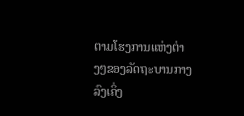ຕາມໂຮງການແຫ່ງຕ່າງໆຂອງລັດຖະບານກາງ ລົງເຄິ່ງ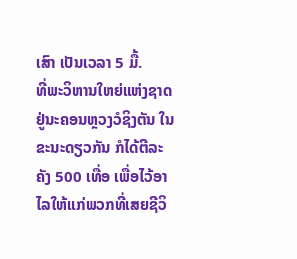ເສົາ ເປັນເວລາ 5 ມື້.
ທີ່ພະວິຫານໃຫຍ່ແຫ່ງຊາດຢູ່ນະຄອນຫຼວງວໍຊິງຕັນ ໃນຂະນະດຽວກັນ ກໍໄດ້ຕີລະຄັງ 500 ເທື່ອ ເພື່ອໄວ້ອາໄລໃຫ້ແກ່ພວກທີ່ເສຍຊີວິ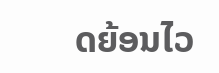ດຍ້ອນໄວ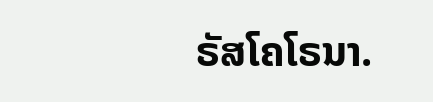ຣັສໂຄໂຣນາ.